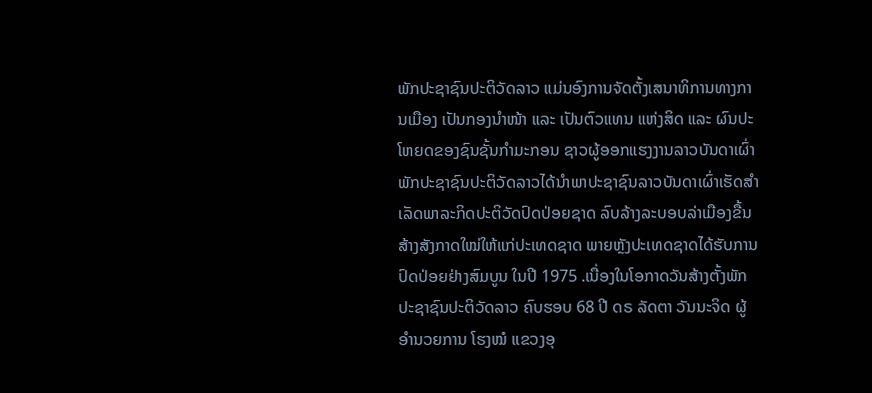ພັກປະຊາຊົນປະຕິວັດລາວ ແມ່ນອົງການຈັດຕັ້ງເສນາທິການທາງການເມືອງ ເປັນກອງນໍາໜ້າ ແລະ ເປັນຕົວແທນ ແຫ່ງສິດ ແລະ ຜົນປະໂຫຍດຂອງຊົນຊັ້ນກໍາມະກອນ ຊາວຜູ້ອອກແຮງງານລາວບັນດາເຜົ່າ ພັກປະຊາຊົນປະຕິວັດລາວໄດ້ນໍາພາປະຊາຊົນລາວບັນດາເຜົ່າເຮັດສໍາເລັດພາລະກິດປະຕິວັດປົດປ່ອຍຊາດ ລົບລ້າງລະບອບລ່າເມືອງຂື້ນ ສ້າງສັງກາດໃໝ່ໃຫ້ແກ່ປະເທດຊາດ ພາຍຫຼັງປະເທດຊາດໄດ້ຮັບການປົດປ່ອຍຢ່າງສົມບູນ ໃນປີ 1975 .ເນື່ອງໃນໂອກາດວັນສ້າງຕັ້ງພັກ ປະຊາຊົນປະຕິວັດລາວ ຄົບຮອບ 68 ປີ ດຣ ລັດຕາ ວັນນະຈິດ ຜູ້ອໍານວຍການ ໂຮງໝໍ ແຂວງອຸ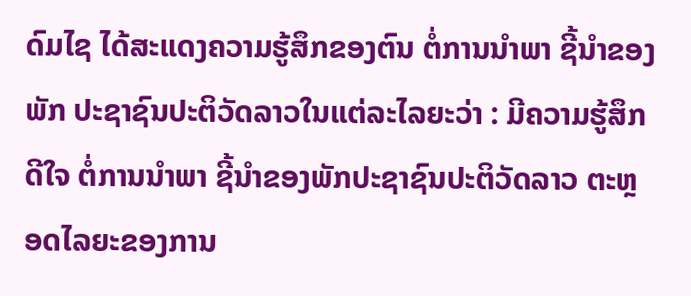ດົມໄຊ ໄດ້ສະແດງຄວາມຮູ້ສຶກຂອງຕົນ ຕໍ່ການນໍາພາ ຊີ້ນໍາຂອງພັກ ປະຊາຊົນປະຕິວັດລາວໃນແຕ່ລະໄລຍະວ່າ : ມີຄວາມຮູ້ສຶກດີໃຈ ຕໍ່ການນໍາພາ ຊີ້ນໍາຂອງພັກປະຊາຊົນປະຕິວັດລາວ ຕະຫຼອດໄລຍະຂອງການ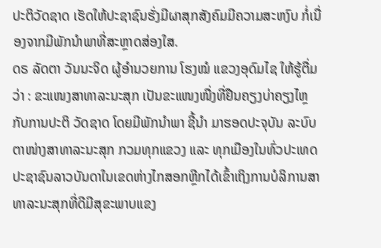ປະຕິວັດຊາດ ເຮັດໃຫ້ປະຊາຊົນຮັ່ງມີຜາສຸກສັງຄົມມີຄວາມສະຫງົບ ກໍ່ເນື່ອງຈາກມີພັກນໍາພາທີ່ສະຫຼາດສ່ອງໃສ.
ດຣ ລັດຕາ ວັນນະຈິດ ຜູ້ອໍານວຍການ ໂຮງໝໍ ແຂວງອຸດົມໄຊ ໃຫ້ຮູ້ຕື່ມວ່າ : ຂະແໜງສາທາລະນະສຸກ ເປັນຂະແໜງໜື່ງທີ່ຢືນຄຽງບ່າຄຽງໄຫຼ ກັບການປະຕິ ວັດຊາດ ໂດຍມີພັກນໍາພາ ຊີ້ນໍາ ມາຮອດປະຈຸບັນ ລະບົບຕາໜ່າງສາທາລະນະສຸກ ກວມທຸກແຂວງ ແລະ ທຸກເມືອງໃນທົ່ວປະເທດ ປະຊາຊົນລາວບັນດາໃນເຂດຫ່າງໄກສອກຫຼີກໄດ້ເຂົ້າເຖິງການບໍລິການສາທາລະນະສຸກທີ່ດີມີສຸຂະພາບແຂງ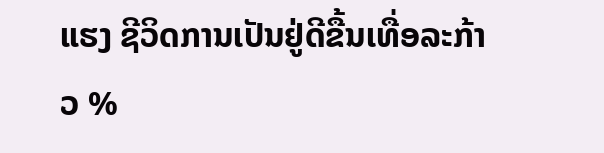ແຮງ ຊີວິດການເປັນຢູ່ດີຂື້ນເທື່ອລະກ້າວ %